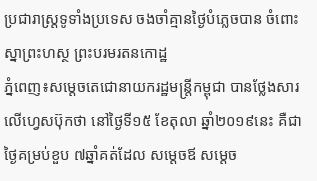ប្រជារាស្រ្តទូទាំងប្រទេស ចងចាំគ្មានថ្ងៃបំភ្លេចបាន ចំពោះស្នាព្រះហស្ថ ព្រះបរមរតនកោដ្ឋ
ភ្នំពេញ៖សម្តេចតេជោនាយករដ្ឋមន្រ្តីកម្ពុជា បានថ្លែងសារលើហ្វេសប៊ុកថា នៅថ្ងៃទី១៥ ខែតុលា ឆ្នាំ២០១៩នេះ គឺជាថ្ងៃគម្រប់ខួប ៧ឆ្នាំគត់ដែល សម្តេចឪ សម្តេច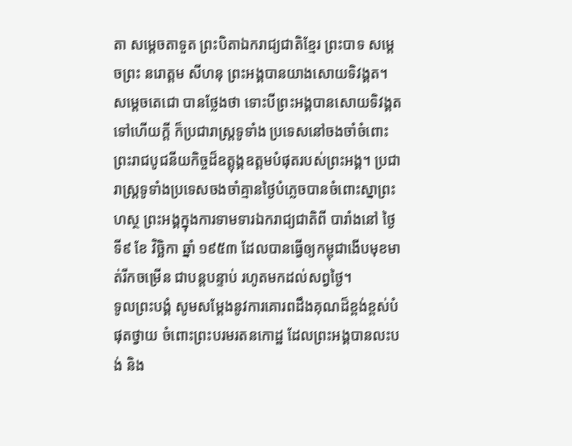តា សម្តេចតាទួត ព្រះបិតាឯករាជ្យជាតិខ្មែរ ព្រះបាទ សម្តេចព្រះ នរោត្ដម សីហនុ ព្រះអង្គបានយាងសោយទិវង្គត។
សម្តេចតេជោ បានថ្លែងថា ទោះបីព្រះអង្គបានសោយទិវង្គតទៅហើយក្តី ក៏ប្រជារាស្រ្តទូទាំង ប្រទេសនៅចងចាំចំពោះ ព្រះរាជបូជនីយកិច្ចដ៏ឧត្តុង្គឧត្តមបំផុតរបស់ព្រះអង្គ។ ប្រជារាស្រ្តទូទាំងប្រទេសចងចាំគ្មានថ្ងៃបំភ្លេចបានចំពោះស្នាព្រះហស្ថ ព្រះអង្គក្នុងការទាមទារឯករាជ្យជាតិពី បារាំងនៅ ថ្ងៃទី៩ ខែ វិច្ឆិកា ឆ្នាំ ១៩៥៣ ដែលបានធ្វើឲ្យកម្ពុជាងើបមុខមាត់រីកចម្រើន ជាបន្តបន្ទាប់ រហូតមកដល់សព្វថ្ងៃ។
ទូលព្រះបង្គំ សូមសម្តែងនូវការគោរពដឹងគុណដ៏ខ្ពង់ខ្ពស់បំផុតថ្វាយ ចំពោះព្រះបរមរតនកោដ្ឋ ដែលព្រះអង្គបានលះបង់ និង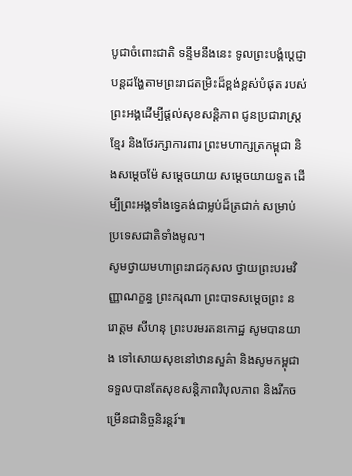បូជាចំពោះជាតិ ទន្ទឹមនឹងនេះ ទូលព្រះបង្គំប្តេជ្ញាបន្តដង្ហែតាមព្រះរាជតម្រិះដ៏ខ្ពង់ខ្ពស់បំផុត របស់ព្រះអង្គដើម្បីផ្តល់សុខសន្តិភាព ជូនប្រជារាស្រ្តខ្មែរ និងថែរក្សាការពារ ព្រះមហាក្សត្រកម្ពុជា និងសម្តេចម៉ែ សម្តេចយាយ សម្តេចយាយទួត ដើម្បីព្រះអង្គទាំងទ្វេគង់ជាម្លប់ដ៏ត្រជាក់ សម្រាប់ប្រទេសជាតិទាំងមូល។
សូមថ្វាយមហាព្រះរាជកុសល ថ្វាយព្រះបរមវិញ្ញាណក្ខន្ធ ព្រះករុណា ព្រះបាទសម្តេចព្រះ នរោត្តម សីហនុ ព្រះបរមរតនកោដ្ឋ សូមបានយាង ទៅសោយសុខនៅឋានសួគ៌ា និងសូមកម្ពុជាទទួលបានតែសុខសន្តិភាពវិបុលភាព និងរីកចម្រើនជានិច្ចនិរន្តរ៍៕